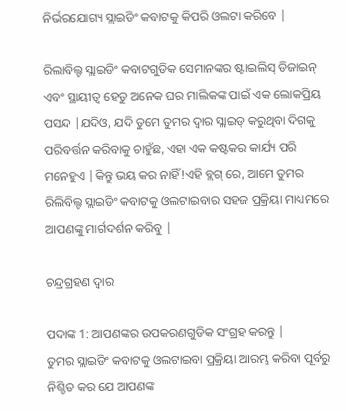ନିର୍ଭରଯୋଗ୍ୟ ସ୍ଲାଇଡିଂ କବାଟକୁ କିପରି ଓଲଟା କରିବେ |

ରିଲାବିଲ୍ଟ ସ୍ଲାଇଡିଂ କବାଟଗୁଡିକ ସେମାନଙ୍କର ଷ୍ଟାଇଲିସ୍ ଡିଜାଇନ୍ ଏବଂ ସ୍ଥାୟୀତ୍ୱ ହେତୁ ଅନେକ ଘର ମାଲିକଙ୍କ ପାଇଁ ଏକ ଲୋକପ୍ରିୟ ପସନ୍ଦ |ଯଦିଓ, ଯଦି ତୁମେ ତୁମର ଦ୍ୱାର ସ୍ଲାଇଡ୍ କରୁଥିବା ଦିଗକୁ ପରିବର୍ତ୍ତନ କରିବାକୁ ଚାହୁଁଛ, ଏହା ଏକ କଷ୍ଟକର କାର୍ଯ୍ୟ ପରି ମନେହୁଏ |କିନ୍ତୁ ଭୟ କର ନାହିଁ!ଏହି ବ୍ଲଗ୍ ରେ, ଆମେ ତୁମର ରିଲିବିଲ୍ଟ ସ୍ଲାଇଡିଂ କବାଟକୁ ଓଲଟାଇବାର ସହଜ ପ୍ରକ୍ରିୟା ମାଧ୍ୟମରେ ଆପଣଙ୍କୁ ମାର୍ଗଦର୍ଶନ କରିବୁ |

ଚନ୍ଦ୍ରଗ୍ରହଣ ଦ୍ୱାର

ପଦାଙ୍କ 1: ଆପଣଙ୍କର ଉପକରଣଗୁଡିକ ସଂଗ୍ରହ କରନ୍ତୁ |
ତୁମର ସ୍ଲାଇଡିଂ କବାଟକୁ ଓଲଟାଇବା ପ୍ରକ୍ରିୟା ଆରମ୍ଭ କରିବା ପୂର୍ବରୁ ନିଶ୍ଚିତ କର ଯେ ଆପଣଙ୍କ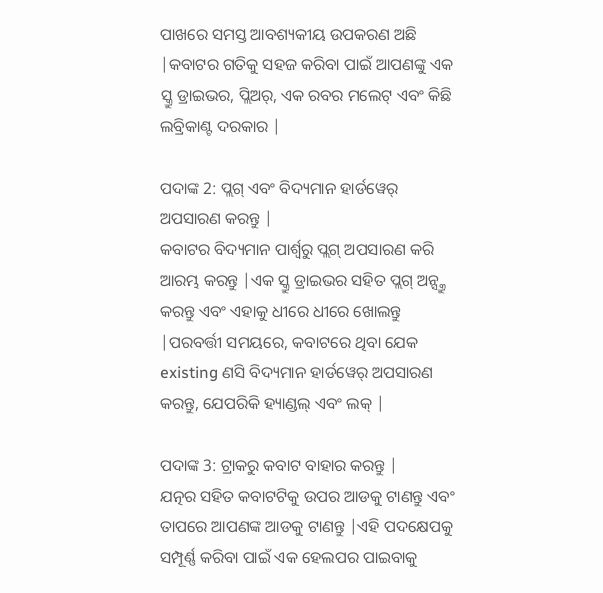ପାଖରେ ସମସ୍ତ ଆବଶ୍ୟକୀୟ ଉପକରଣ ଅଛି |କବାଟର ଗତିକୁ ସହଜ କରିବା ପାଇଁ ଆପଣଙ୍କୁ ଏକ ସ୍କ୍ରୁ ଡ୍ରାଇଭର, ପ୍ଲିଅର୍, ଏକ ରବର ମଲେଟ୍ ଏବଂ କିଛି ଲବ୍ରିକାଣ୍ଟ ଦରକାର |

ପଦାଙ୍କ 2: ପ୍ଲଗ୍ ଏବଂ ବିଦ୍ୟମାନ ହାର୍ଡୱେର୍ ଅପସାରଣ କରନ୍ତୁ |
କବାଟର ବିଦ୍ୟମାନ ପାର୍ଶ୍ୱରୁ ପ୍ଲଗ୍ ଅପସାରଣ କରି ଆରମ୍ଭ କରନ୍ତୁ |ଏକ ସ୍କ୍ରୁ ଡ୍ରାଇଭର ସହିତ ପ୍ଲଗ୍ ଅନ୍ସ୍କ୍ରୁ କରନ୍ତୁ ଏବଂ ଏହାକୁ ଧୀରେ ଧୀରେ ଖୋଲନ୍ତୁ |ପରବର୍ତ୍ତୀ ସମୟରେ, କବାଟରେ ଥିବା ଯେକ existing ଣସି ବିଦ୍ୟମାନ ହାର୍ଡୱେର୍ ଅପସାରଣ କରନ୍ତୁ, ଯେପରିକି ହ୍ୟାଣ୍ଡଲ୍ ଏବଂ ଲକ୍ |

ପଦାଙ୍କ 3: ଟ୍ରାକରୁ କବାଟ ବାହାର କରନ୍ତୁ |
ଯତ୍ନର ସହିତ କବାଟଟିକୁ ଉପର ଆଡକୁ ଟାଣନ୍ତୁ ଏବଂ ତାପରେ ଆପଣଙ୍କ ଆଡକୁ ଟାଣନ୍ତୁ |ଏହି ପଦକ୍ଷେପକୁ ସମ୍ପୂର୍ଣ୍ଣ କରିବା ପାଇଁ ଏକ ହେଲପର ପାଇବାକୁ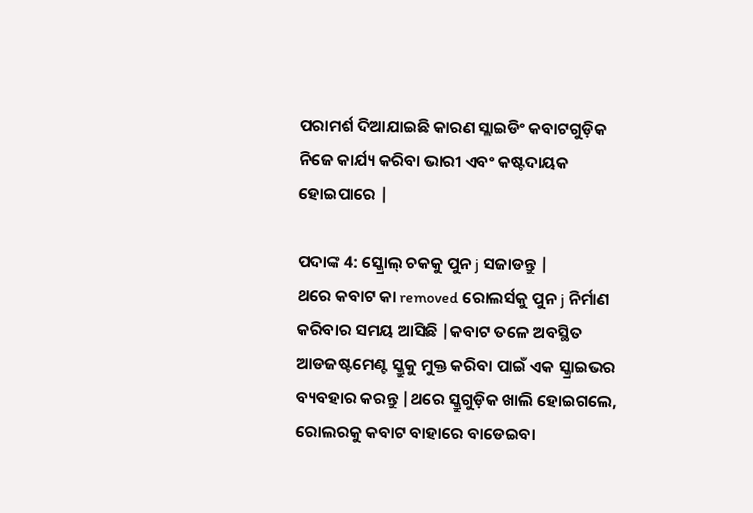ପରାମର୍ଶ ଦିଆଯାଇଛି କାରଣ ସ୍ଲାଇଡିଂ କବାଟଗୁଡ଼ିକ ନିଜେ କାର୍ଯ୍ୟ କରିବା ଭାରୀ ଏବଂ କଷ୍ଟଦାୟକ ହୋଇପାରେ |

ପଦାଙ୍କ 4: ସ୍କ୍ରୋଲ୍ ଚକକୁ ପୁନ j ସଜାଡନ୍ତୁ |
ଥରେ କବାଟ କା removed ରୋଲର୍ସକୁ ପୁନ j ନିର୍ମାଣ କରିବାର ସମୟ ଆସିଛି |କବାଟ ତଳେ ଅବସ୍ଥିତ ଆଡଜଷ୍ଟମେଣ୍ଟ ସ୍କ୍ରୁକୁ ମୁକ୍ତ କରିବା ପାଇଁ ଏକ ସ୍କ୍ରାଇଭର ବ୍ୟବହାର କରନ୍ତୁ |ଥରେ ସ୍କ୍ରୁଗୁଡ଼ିକ ଖାଲି ହୋଇଗଲେ, ରୋଲରକୁ କବାଟ ବାହାରେ ବାଡେଇବା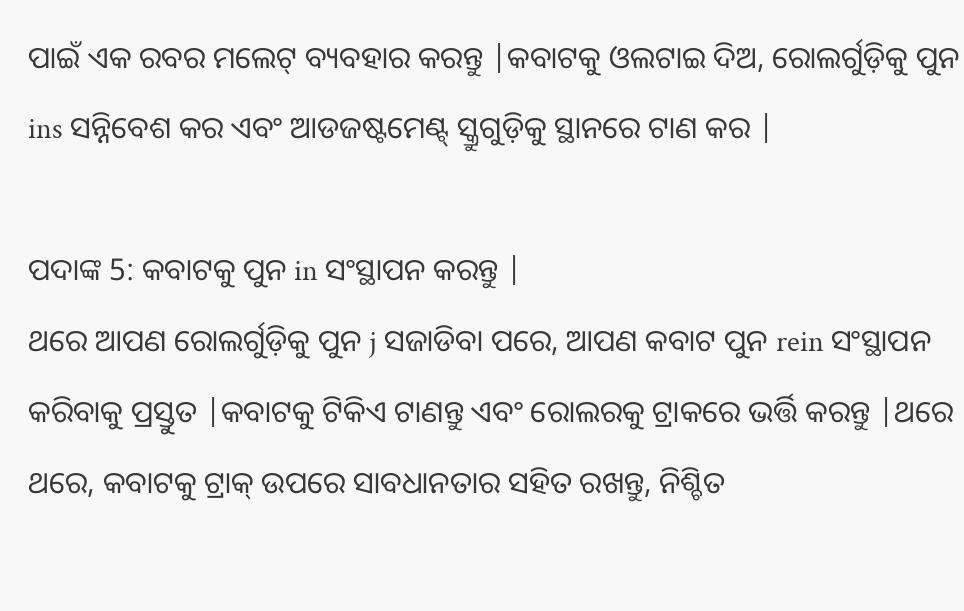ପାଇଁ ଏକ ରବର ମଲେଟ୍ ବ୍ୟବହାର କରନ୍ତୁ |କବାଟକୁ ଓଲଟାଇ ଦିଅ, ରୋଲର୍ଗୁଡ଼ିକୁ ପୁନ ins ସନ୍ନିବେଶ କର ଏବଂ ଆଡଜଷ୍ଟମେଣ୍ଟ୍ ସ୍କ୍ରୁଗୁଡ଼ିକୁ ସ୍ଥାନରେ ଟାଣ କର |

ପଦାଙ୍କ 5: କବାଟକୁ ପୁନ in ସଂସ୍ଥାପନ କରନ୍ତୁ |
ଥରେ ଆପଣ ରୋଲର୍ଗୁଡ଼ିକୁ ପୁନ j ସଜାଡିବା ପରେ, ଆପଣ କବାଟ ପୁନ rein ସଂସ୍ଥାପନ କରିବାକୁ ପ୍ରସ୍ତୁତ |କବାଟକୁ ଟିକିଏ ଟାଣନ୍ତୁ ଏବଂ ରୋଲରକୁ ଟ୍ରାକରେ ଭର୍ତ୍ତି କରନ୍ତୁ |ଥରେ ଥରେ, କବାଟକୁ ଟ୍ରାକ୍ ଉପରେ ସାବଧାନତାର ସହିତ ରଖନ୍ତୁ, ନିଶ୍ଚିତ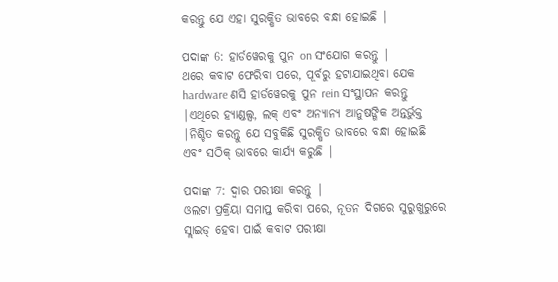କରନ୍ତୁ ଯେ ଏହା ସୁରକ୍ଷିତ ଭାବରେ ବନ୍ଧା ହୋଇଛି |

ପଦାଙ୍କ 6: ହାର୍ଡୱେରକୁ ପୁନ on ସଂଯୋଗ କରନ୍ତୁ |
ଥରେ କବାଟ ଫେରିବା ପରେ, ପୂର୍ବରୁ ହଟାଯାଇଥିବା ଯେକ hardware ଣସି ହାର୍ଡୱେରକୁ ପୁନ rein ସଂସ୍ଥାପନ କରନ୍ତୁ |ଏଥିରେ ହ୍ୟାଣ୍ଡଲ୍ସ, ଲକ୍ ଏବଂ ଅନ୍ୟାନ୍ୟ ଆନୁଷଙ୍ଗିକ ଅନ୍ତର୍ଭୁକ୍ତ |ନିଶ୍ଚିତ କରନ୍ତୁ ଯେ ସବୁକିଛି ସୁରକ୍ଷିତ ଭାବରେ ବନ୍ଧା ହୋଇଛି ଏବଂ ସଠିକ୍ ଭାବରେ କାର୍ଯ୍ୟ କରୁଛି |

ପଦାଙ୍କ 7: ଦ୍ୱାର ପରୀକ୍ଷା କରନ୍ତୁ |
ଓଲଟା ପ୍ରକ୍ରିୟା ସମାପ୍ତ କରିବା ପରେ, ନୂତନ ଦିଗରେ ସୁରୁଖୁରୁରେ ସ୍ଲାଇଡ୍ ହେବା ପାଇଁ କବାଟ ପରୀକ୍ଷା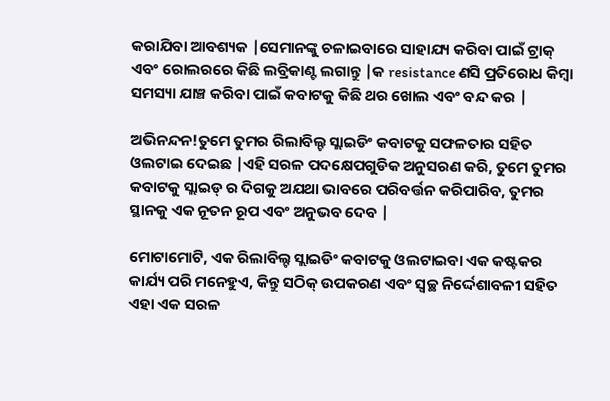କରାଯିବା ଆବଶ୍ୟକ |ସେମାନଙ୍କୁ ଚଳାଇବାରେ ସାହାଯ୍ୟ କରିବା ପାଇଁ ଟ୍ରାକ୍ ଏବଂ ରୋଲରରେ କିଛି ଲବ୍ରିକାଣ୍ଟ ଲଗାନ୍ତୁ |କ resistance ଣସି ପ୍ରତିରୋଧ କିମ୍ବା ସମସ୍ୟା ଯାଞ୍ଚ କରିବା ପାଇଁ କବାଟକୁ କିଛି ଥର ଖୋଲ ଏବଂ ବନ୍ଦ କର |

ଅଭିନନ୍ଦନ!ତୁମେ ତୁମର ରିଲାବିଲ୍ଟ ସ୍ଲାଇଡିଂ କବାଟକୁ ସଫଳତାର ସହିତ ଓଲଟାଇ ଦେଇଛ |ଏହି ସରଳ ପଦକ୍ଷେପଗୁଡିକ ଅନୁସରଣ କରି, ତୁମେ ତୁମର କବାଟକୁ ସ୍ଲାଇଡ୍ ର ଦିଗକୁ ଅଯଥା ଭାବରେ ପରିବର୍ତ୍ତନ କରିପାରିବ, ତୁମର ସ୍ଥାନକୁ ଏକ ନୂତନ ରୂପ ଏବଂ ଅନୁଭବ ଦେବ |

ମୋଟାମୋଟି, ଏକ ରିଲାବିଲ୍ଟ ସ୍ଲାଇଡିଂ କବାଟକୁ ଓଲଟାଇବା ଏକ କଷ୍ଟକର କାର୍ଯ୍ୟ ପରି ମନେହୁଏ, କିନ୍ତୁ ସଠିକ୍ ଉପକରଣ ଏବଂ ସ୍ୱଚ୍ଛ ନିର୍ଦ୍ଦେଶାବଳୀ ସହିତ ଏହା ଏକ ସରଳ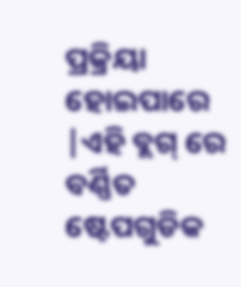ପ୍ରକ୍ରିୟା ହୋଇପାରେ |ଏହି ବ୍ଲଗ୍ ରେ ବର୍ଣ୍ଣିତ ଷ୍ଟେପଗୁଡିକ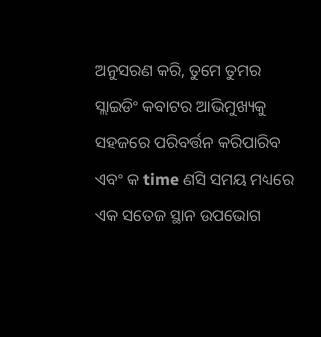ଅନୁସରଣ କରି, ତୁମେ ତୁମର ସ୍ଲାଇଡିଂ କବାଟର ଆଭିମୁଖ୍ୟକୁ ସହଜରେ ପରିବର୍ତ୍ତନ କରିପାରିବ ଏବଂ କ time ଣସି ସମୟ ମଧ୍ୟରେ ଏକ ସତେଜ ସ୍ଥାନ ଉପଭୋଗ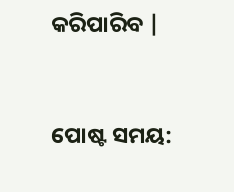କରିପାରିବ |


ପୋଷ୍ଟ ସମୟ: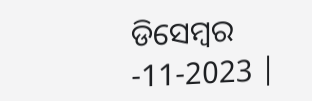ଡିସେମ୍ବର -11-2023 |